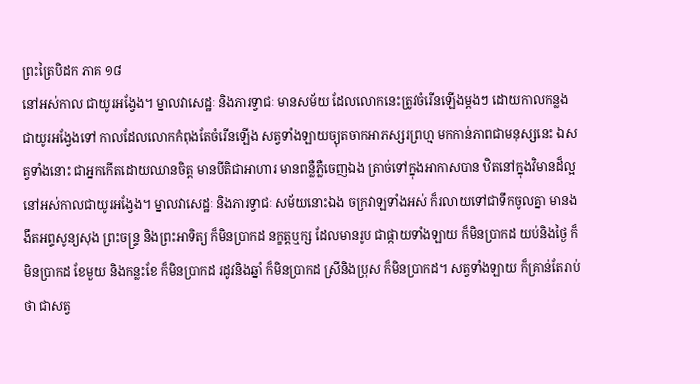ព្រះត្រៃបិដក ភាគ ១៨
នៅអស់កាល ជាយូរអង្វែង។ ម្នាលវាសេដ្ឋៈ និងភារទ្វាជៈ មានសម័យ ដែលលោកនេះត្រូវចំរើនឡើងម្តងៗ ដោយកាលកន្លង ជាយូរអង្វែងទៅ កាលដែលលោកកំពុងតែចំរើនឡើង សត្វទាំងឡាយច្យុតចាកអាភស្សរព្រហ្ម មកកាន់ភាពជាមនុស្សនេះ ឯសត្វទាំងនោះ ជាអ្នកកើតដោយឈានចិត្ត មានបីតិជាអាហារ មានពន្លឺភ្លឺចេញឯង ត្រាច់ទៅក្នុងអាកាសបាន ឋិតនៅក្នុងវិមានដ៏ល្អ នៅអស់កាលជាយូរអង្វែង។ ម្នាលវាសេដ្ឋៈ និងភារទ្វាជៈ សម័យនោះឯង ចក្រវាឡទាំងអស់ ក៏រលាយទៅជាទឹកចូលគ្នា មានងងឹតអព្ទសូន្យសុង ព្រះចន្ទ្រ និងព្រះអាទិត្យ ក៏មិនប្រាកដ នក្ខត្តឬក្ស ដែលមានរូប ជាផ្កាយទាំងឡាយ ក៏មិនប្រាកដ យប់និងថ្ងៃ ក៏មិនប្រាកដ ខែមួយ និងកន្លះខែ ក៏មិនប្រាកដ រដូវនិងឆ្នាំ ក៏មិនប្រាកដ ស្រីនិងប្រុស ក៏មិនប្រាកដ។ សត្វទាំងឡាយ ក៏គ្រាន់តែរាប់ថា ជាសត្វ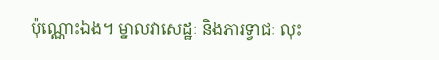ប៉ុណ្ណោះឯង។ ម្នាលវាសេដ្ឋៈ និងភារទ្វាជៈ លុះ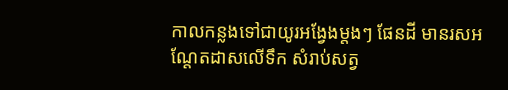កាលកន្លងទៅជាយូរអង្វែងម្តងៗ ផែនដី មានរសអណ្តែតដាសលើទឹក សំរាប់សត្វ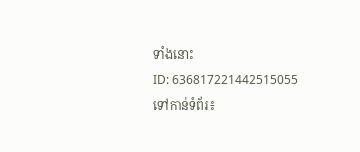ទាំងនោះ
ID: 636817221442515055
ទៅកាន់ទំព័រ៖